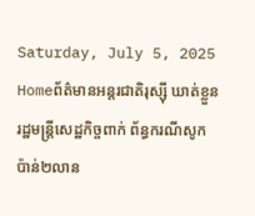Saturday, July 5, 2025
Homeព័ត៌មានអន្តរជាតិរុស្សុី ឃាត់ខ្លួន រដ្ឋមន្ត្រីសេដ្ឋកិច្ចពាក់ ព័ន្ធករណីសូក ប៉ាន់២លាន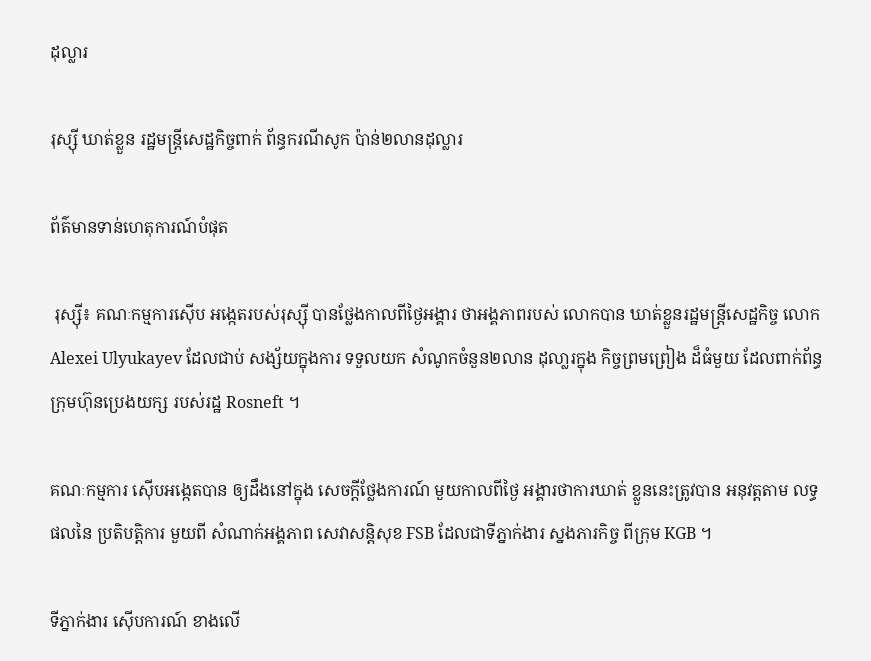ដុល្លារ

រុស្សុី ឃាត់ខ្លួន រដ្ឋមន្ត្រីសេដ្ឋកិច្ចពាក់ ព័ន្ធករណីសូក ប៉ាន់២លានដុល្លារ

ព័ត៌មានទាន់ហេតុការណ៍បំផុត

 រុស្សុី៖ គណៈកម្មការស៊ើប អង្កេតរបស់រុស្ស៊ី បានថ្លែងកាលពីថ្ងៃអង្គារ ថាអង្គភាពរបស់ លោកបាន ឃាត់ខ្លួនរដ្ឋមន្ត្រីសេដ្ឋកិច្ច លោក Alexei Ulyukayev ដែលជាប់ សង្ស័យក្នុងការ ទទួលយក សំណូកចំនួន២លាន ដុលា្លរក្នុង កិច្ចព្រមព្រៀង ដ៏ធំមួយ ដែលពាក់ព័ន្ធក្រុមហ៊ុនប្រេងយក្ស របស់រដ្ឋ Rosneft ។

គណៈកម្មការ ស៊ើបអង្កេតបាន ឲ្យដឹងនៅក្នុង សេចក្តីថ្លែងការណ៍ មួយកាលពីថ្ងៃ អង្គារថាការឃាត់ ខ្លួននេះត្រូវបាន អនុវត្តតាម លទ្ធផលនៃ ប្រតិបត្តិការ មួយពី សំណាក់អង្គភាព សេវាសន្តិសុខ FSB ដែលជាទីភ្នាក់ងារ ស្នងភារកិច្ច ពីក្រុម KGB ។

ទីភ្នាក់ងារ ស៊ើបការណ៍ ខាងលើ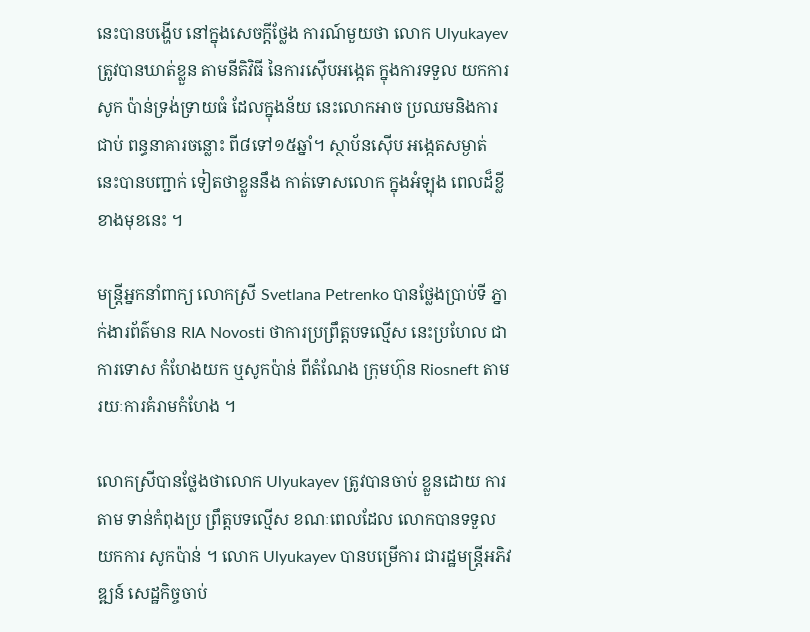នេះបានបង្ហើប នៅក្នុងសេចក្តីថ្លែង ការណ៍មួយថា លោក Ulyukayev ត្រូវបានឃាត់ខ្លួន តាមនីតិវិធី នៃការស៊ើបអង្កេត ក្នុងការទទួល យកការសូក ប៉ាន់ទ្រង់ទ្រាយធំ ដែលក្នុងន័យ នេះលោកអាច ប្រឈមនិងការជាប់ ពន្ធនាគារចន្លោះ ពី៨ទៅ១៥ឆ្នាំ។ ស្ថាប័នស៊ើប អង្កេតសម្ងាត់ នេះបានបញ្ជាក់ ទៀតថាខ្លួននឹង កាត់ទោសលោក ក្នុងអំឡុង ពេលដ៏ខ្លី ខាងមុខនេះ ។

មន្ត្រីអ្នកនាំពាក្យ លោកស្រី Svetlana Petrenko បានថ្លែងប្រាប់ទី ភ្នាក់ងារព័ត៌មាន RIA Novosti ថាការប្រព្រឹត្តបទល្មើស នេះប្រហែល ជាការទោស កំហែងយក ឬសូកប៉ាន់ ពីតំណែង ក្រុមហ៊ុន Riosneft តាមរយៈការគំរាមកំហែង ។

លោកស្រីបានថ្លែងថាលោក Ulyukayev ត្រូវបានចាប់ ខ្លួនដោយ ការតាម ទាន់កំពុងប្រ ព្រឹត្តបទល្មើស ខណៈពេលដែល លោកបានទទួល យកការ សូកប៉ាន់ ។ លោក Ulyukayev បានបម្រើការ ជារដ្ឋមន្ត្រីអភិវឌ្ឍន៍ សេដ្ឋកិច្ចចាប់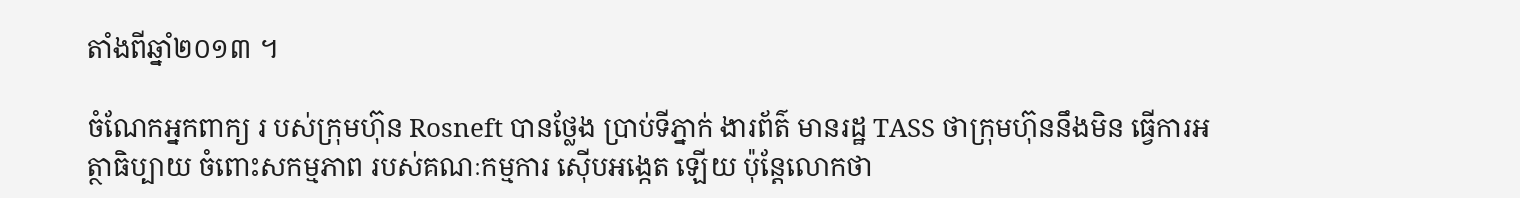តាំងពីឆ្នាំ២០១៣ ។

ចំណែកអ្នកពាក្យ រ បស់ក្រុមហ៊ុន Rosneft បានថ្លែង ប្រាប់ទីភ្នាក់ ងារព័ត៌ មានរដ្ឋ TASS ថាក្រុមហ៊ុននឹងមិន ធ្វើការអត្ថាធិប្បាយ ចំពោះសកម្មភាព របស់គណៈកម្មការ ស៊ើបអង្កេត ឡើយ ប៉ុន្តែលោកថា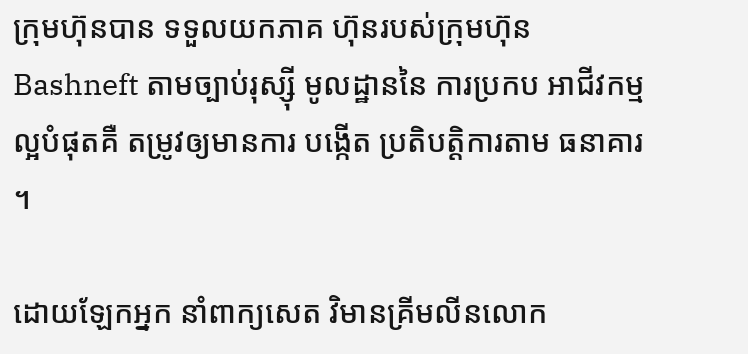ក្រុមហ៊ុនបាន ទទួលយកភាគ ហ៊ុនរបស់ក្រុមហ៊ុន Bashneft តាមច្បាប់រុស្ស៊ី មូលដ្ឋាននៃ ការប្រកប អាជីវកម្មល្អបំផុតគឺ តម្រូវឲ្យមានការ បង្កើត ប្រតិបត្តិការតាម ធនាគារ ។

ដោយឡែកអ្នក នាំពាក្យសេត វិមានគ្រីមលីនលោក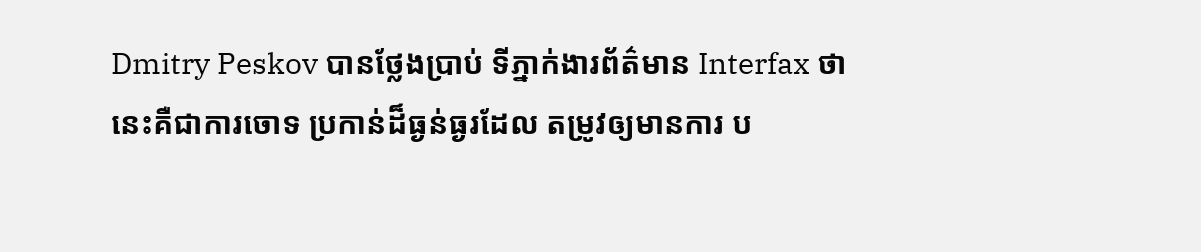Dmitry Peskov បានថ្លែងប្រាប់ ទីភ្នាក់ងារព័ត៌មាន Interfax ថានេះគឺជាការចោទ ប្រកាន់ដ៏ធ្ងន់ធ្ងរដែល តម្រូវឲ្យមានការ ប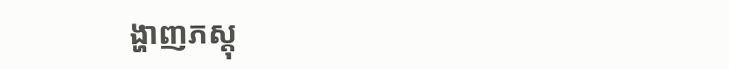ង្ហាញភស្តុ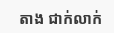តាង ជាក់លាក់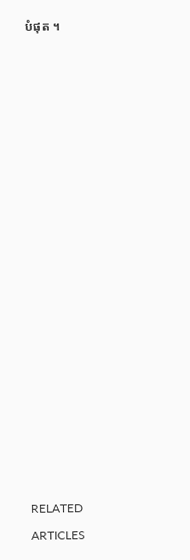បំផុត ។

















RELATED ARTICLES